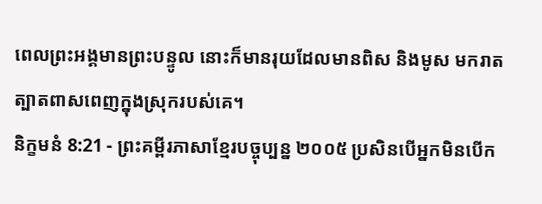ពេលព្រះអង្គមានព្រះបន្ទូល នោះក៏មានរុយដែលមានពិស និងមូស មករាតត្បាតពាសពេញក្នុងស្រុករបស់គេ។
និក្ខមនំ 8:21 - ព្រះគម្ពីរភាសាខ្មែរបច្ចុប្បន្ន ២០០៥ ប្រសិនបើអ្នកមិនបើក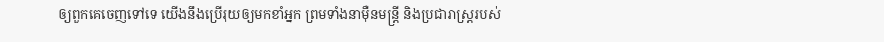ឲ្យពួកគេចេញទៅទេ យើងនឹងប្រើរុយឲ្យមកខាំអ្នក ព្រមទាំងនាម៉ឺនមន្ត្រី និងប្រជារាស្ត្ររបស់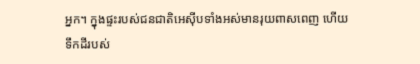អ្នក។ ក្នុងផ្ទះរបស់ជនជាតិអេស៊ីបទាំងអស់មានរុយពាសពេញ ហើយទឹកដីរបស់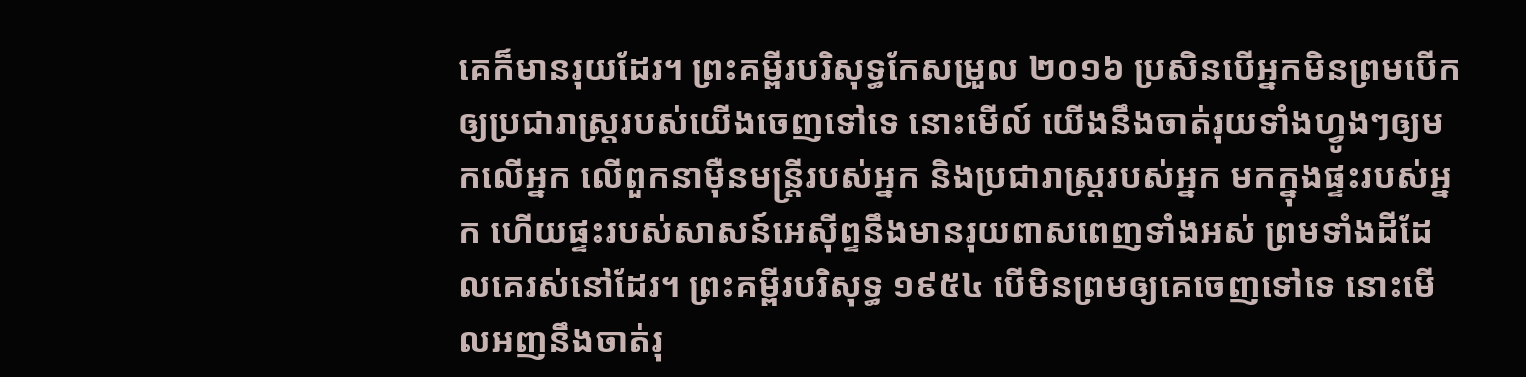គេក៏មានរុយដែរ។ ព្រះគម្ពីរបរិសុទ្ធកែសម្រួល ២០១៦ ប្រសិនបើអ្នកមិនព្រមបើកឲ្យប្រជារាស្ត្ររបស់យើងចេញទៅទេ នោះមើល៍ យើងនឹងចាត់រុយទាំងហ្វូងៗឲ្យមកលើអ្នក លើពួកនាម៉ឺនមន្ត្រីរបស់អ្នក និងប្រជារាស្ត្ររបស់អ្នក មកក្នុងផ្ទះរបស់អ្នក ហើយផ្ទះរបស់សាសន៍អេស៊ីព្ទនឹងមានរុយពាសពេញទាំងអស់ ព្រមទាំងដីដែលគេរស់នៅដែរ។ ព្រះគម្ពីរបរិសុទ្ធ ១៩៥៤ បើមិនព្រមឲ្យគេចេញទៅទេ នោះមើលអញនឹងចាត់រុ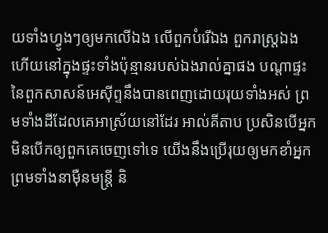យទាំងហ្វូងៗឲ្យមកលើឯង លើពួកបំរើឯង ពួករាស្ត្រឯង ហើយនៅក្នុងផ្ទះទាំងប៉ុន្មានរបស់ឯងរាល់គ្នាផង បណ្តាផ្ទះនៃពួកសាសន៍អេស៊ីព្ទនឹងបានពេញដោយរុយទាំងអស់ ព្រមទាំងដីដែលគេអាស្រ័យនៅដែរ អាល់គីតាប ប្រសិនបើអ្នកមិនបើកឲ្យពួកគេចេញទៅទេ យើងនឹងប្រើរុយឲ្យមកខាំអ្នក ព្រមទាំងនាម៉ឺនមន្ត្រី និ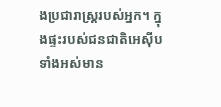ងប្រជារាស្ត្ររបស់អ្នក។ ក្នុងផ្ទះរបស់ជនជាតិអេស៊ីបទាំងអស់មាន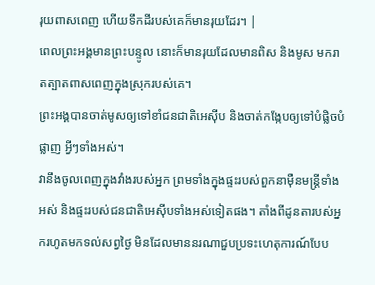រុយពាសពេញ ហើយទឹកដីរបស់គេក៏មានរុយដែរ។ |
ពេលព្រះអង្គមានព្រះបន្ទូល នោះក៏មានរុយដែលមានពិស និងមូស មករាតត្បាតពាសពេញក្នុងស្រុករបស់គេ។
ព្រះអង្គបានចាត់មូសឲ្យទៅខាំជនជាតិអេស៊ីប និងចាត់កង្កែបឲ្យទៅបំផ្លិចបំផ្លាញ អ្វីៗទាំងអស់។
វានឹងចូលពេញក្នុងវាំងរបស់អ្នក ព្រមទាំងក្នុងផ្ទះរបស់ពួកនាម៉ឺនមន្ត្រីទាំងអស់ និងផ្ទះរបស់ជនជាតិអេស៊ីបទាំងអស់ទៀតផង។ តាំងពីដូនតារបស់អ្នករហូតមកទល់សព្វថ្ងៃ មិនដែលមាននរណាជួបប្រទះហេតុការណ៍បែប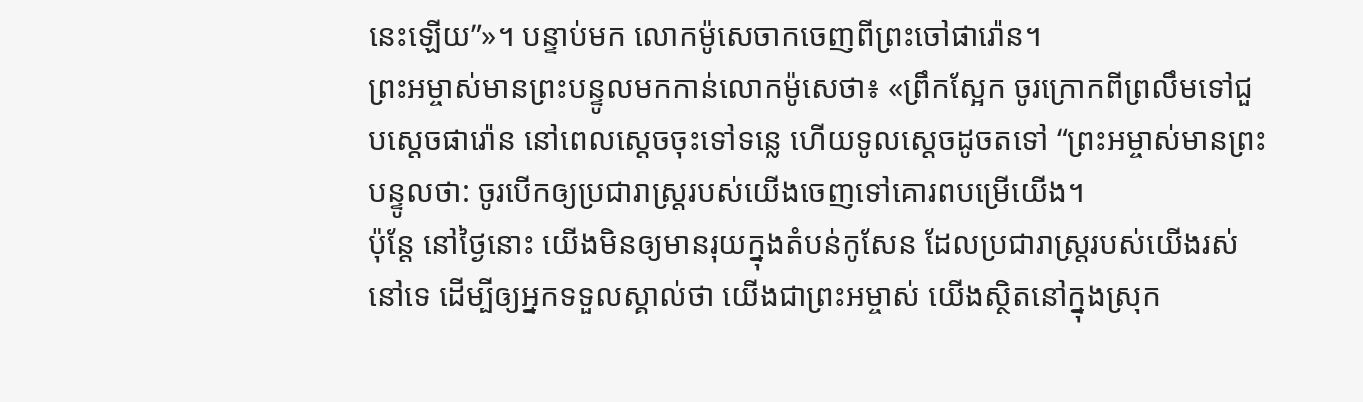នេះឡើយ”»។ បន្ទាប់មក លោកម៉ូសេចាកចេញពីព្រះចៅផារ៉ោន។
ព្រះអម្ចាស់មានព្រះបន្ទូលមកកាន់លោកម៉ូសេថា៖ «ព្រឹកស្អែក ចូរក្រោកពីព្រលឹមទៅជួបស្ដេចផារ៉ោន នៅពេលស្ដេចចុះទៅទន្លេ ហើយទូលស្ដេចដូចតទៅ “ព្រះអម្ចាស់មានព្រះបន្ទូលថា: ចូរបើកឲ្យប្រជារាស្ត្ររបស់យើងចេញទៅគោរពបម្រើយើង។
ប៉ុន្តែ នៅថ្ងៃនោះ យើងមិនឲ្យមានរុយក្នុងតំបន់កូសែន ដែលប្រជារាស្ត្ររបស់យើងរស់នៅទេ ដើម្បីឲ្យអ្នកទទួលស្គាល់ថា យើងជាព្រះអម្ចាស់ យើងស្ថិតនៅក្នុងស្រុក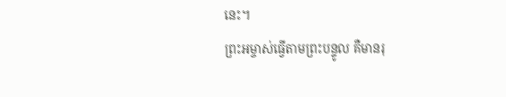នេះ។
ព្រះអម្ចាស់ធ្វើតាមព្រះបន្ទូល គឺមានរុ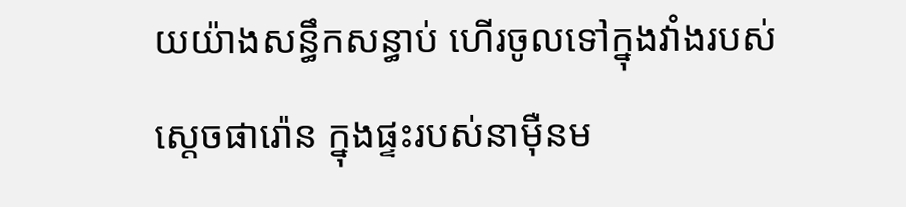យយ៉ាងសន្ធឹកសន្ធាប់ ហើរចូលទៅក្នុងវាំងរបស់ស្ដេចផារ៉ោន ក្នុងផ្ទះរបស់នាម៉ឺនម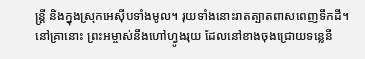ន្ត្រី និងក្នុងស្រុកអេស៊ីបទាំងមូល។ រុយទាំងនោះរាតត្បាតពាសពេញទឹកដី។
នៅគ្រានោះ ព្រះអម្ចាស់នឹងហៅហ្វូងរុយ ដែលនៅខាងចុងជ្រោយទន្លេនី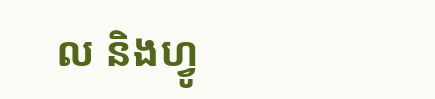ល និងហ្វូ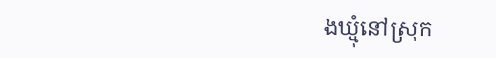ងឃ្មុំនៅស្រុក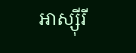អាស្ស៊ីរី